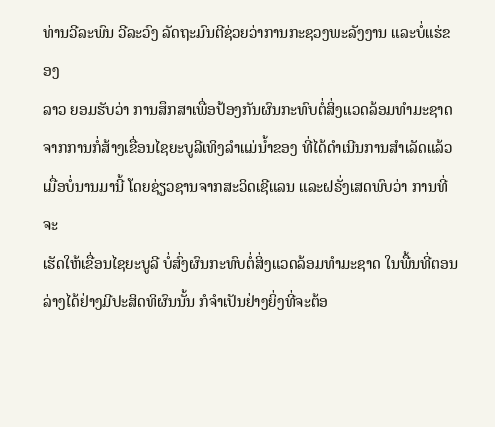ທ່ານວີລະພົນ ວີລະວົງ ລັດຖະມົນຕີຊ່ວຍວ່າການກະຊວງພະລັງງານ ແລະບໍ່ແຮ່ຂອງ
ລາວ ຍອມຮັບວ່າ ການສຶກສາເພື່ອປ້ອງກັນຜົນກະທົບຕໍ່ສິ່ງແວດລ້ອມທໍາມະຊາດ ຈາກການກໍ່ສ້າງເຂື່ອນໄຊຍະບູລີເທິງລໍາແມ່ນໍ້າຂອງ ທີ່ໄດ້ດໍາເນີນການສໍາເລັດແລ້ວ
ເມື່ອບໍ່ນານມານີ້ ໂດຍຊ່ຽວຊານຈາກສະວິດເຊີແລນ ແລະຝຣັ່ງເສດພົບວ່າ ການທີ່ຈະ
ເຮັດໃຫ້ເຂື່ອນໄຊຍະບູລີ ບໍ່ສົ່ງຜົນກະທົບຕໍ່ສິ່ງແວດລ້ອມທໍາມະຊາດ ໃນພື້ນທີ່ຕອນ ລ່າງໄດ້ຢ່າງມີປະສິດທິຜົນນັ້ນ ກໍຈໍາເປັນຢ່າງຍິ່ງທີ່ຈະຕ້ອ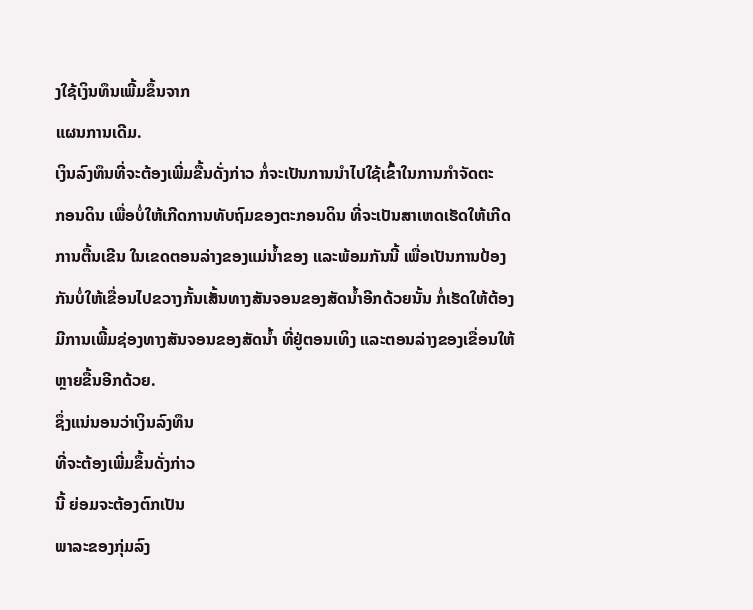ງໃຊ້ເງິນທຶນເພີ້ມຂຶ້ນຈາກ
ແຜນການເດີມ.
ເງິນລົງທຶນທີ່ຈະຕ້ອງເພີ່ມຂື້ນດັ່ງກ່າວ ກໍ່ຈະເປັນການນໍາໄປໃຊ້ເຂົ້າໃນການກໍາຈັດຕະ
ກອນດິນ ເພື່ອບໍ່ໃຫ້ເກີດການທັບຖົມຂອງຕະກອນດິນ ທີ່ຈະເປັນສາເຫດເຮັດໃຫ້ເກີດ
ການຕື້ນເຂີນ ໃນເຂດຕອນລ່າງຂອງແມ່ນໍ້າຂອງ ແລະພ້ອມກັນນີ້ ເພື່ອເປັນການປ້ອງ
ກັນບໍ່ໃຫ້ເຂື່ອນໄປຂວາງກັ້ນເສັ້ນທາງສັນຈອນຂອງສັດນໍ້າອີກດ້ວຍນັ້ນ ກໍ່ເຮັດໃຫ້ຕ້ອງ
ມີການເພີ້ມຊ່ອງທາງສັນຈອນຂອງສັດນໍ້າ ທີ່ຢູ່ຕອນເທິງ ແລະຕອນລ່າງຂອງເຂື່ອນໃຫ້
ຫຼາຍຂື້ນອີກດ້ວຍ.
ຊຶ່ງແນ່ນອນວ່າເງິນລົງທຶນ
ທີ່ຈະຕ້ອງເພີ່ມຂຶ້ນດັ່ງກ່າວ
ນີ້ ຍ່ອມຈະຕ້ອງຕົກເປັນ
ພາລະຂອງກຸ່ມລົງ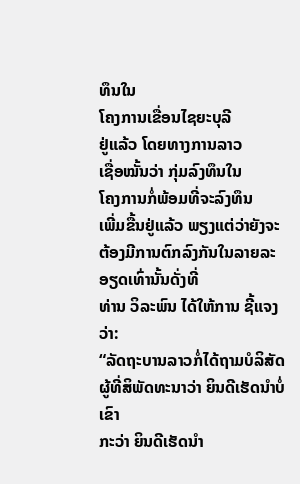ທຶນໃນ
ໂຄງການເຂື່ອນໄຊຍະບຸລີ
ຢູ່ແລ້ວ ໂດຍທາງການລາວ
ເຊື່ອໝັ້ນວ່າ ກຸ່ມລົງທຶນໃນ
ໂຄງການກໍ່ພ້ອມທີ່ຈະລົງທຶນ
ເພີ່ມຂື້ນຢູ່ແລ້ວ ພຽງແຕ່ວ່າຍັງຈະຕ້ອງມີການຕົກລົງກັນໃນລາຍລະອຽດເທົ່ານັ້ນດັ່ງທີ່
ທ່ານ ວິລະພົນ ໄດ້ໃຫ້ການ ຊີ້ແຈງວ່າ:
“ລັດຖະບານລາວກໍ່ໄດ້ຖາມບໍລິສັດຜູ້ທີ່ສິພັດທະນາວ່າ ຍິນດີເຮັດນໍາບໍ່ ເຂົາ
ກະວ່າ ຍິນດີເຮັດນໍາ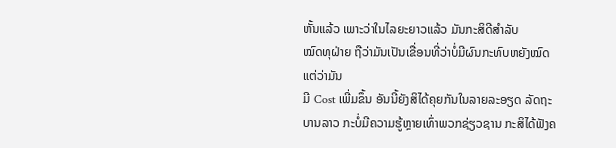ຫັ້ນແລ້ວ ເພາະວ່າໃນໄລຍະຍາວແລ້ວ ມັນກະສິດີສໍາລັບ
ໝົດທຸຝ່າຍ ຖືວ່າມັນເປັນເຂື່ອນທີ່ວ່າບໍ່ມີຜົນກະທົບຫຍັງໝົດ ແຕ່ວ່າມັນ
ມີ Cost ເພີ່ມຂຶ້ນ ອັນນີ້ຍັງສິໄດ້ຄຸຍກັນໃນລາຍລະອຽດ ລັດຖະບານລາວ ກະບໍ່ມີຄວາມຮູ້ຫຼາຍເທົ່າພວກຊ່ຽວຊານ ກະສິໄດ້ຟັງຄ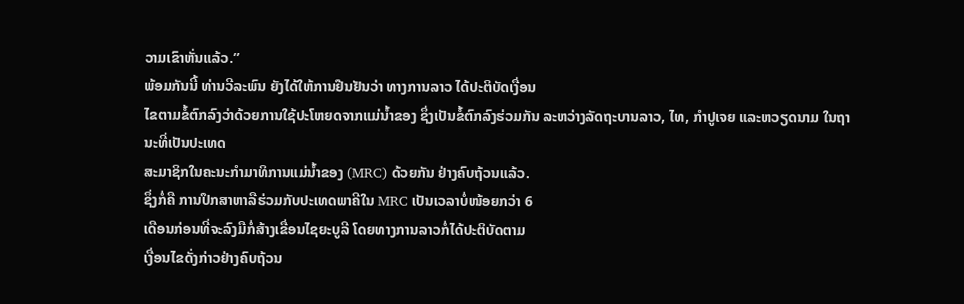ວາມເຂົາຫັ່ນແລ້ວ.”
ພ້ອມກັນນີ້ ທ່ານວີລະພົນ ຍັງໄດ້ໃຫ້ການຢືນຢັນວ່າ ທາງການລາວ ໄດ້ປະຕິບັດເງື່ອນ
ໄຂຕາມຂໍ້ຕົກລົງວ່າດ້ວຍການໃຊ້ປະໂຫຍດຈາກແມ່ນໍ້າຂອງ ຊຶ່ງເປັນຂໍ້ຕົກລົງຮ່ວມກັນ ລະຫວ່າງລັດຖະບານລາວ, ໄທ, ກໍາປູເຈຍ ແລະຫວຽດນາມ ໃນຖານະທີ່ເປັນປະເທດ
ສະມາຊິກໃນຄະນະກໍາມາທິການແມ່ນໍ້າຂອງ (MRC) ດ້ວຍກັນ ຢ່າງຄົບຖ້ວນແລ້ວ.
ຊຶ່ງກໍ່ຄື ການປຶກສາຫາລືຮ່ວມກັບປະເທດພາຄີໃນ MRC ເປັນເວລາບໍ່ໜ້ອຍກວ່າ 6
ເດືອນກ່ອນທີ່ຈະລົງມືກໍ່ສ້າງເຂື່ອນໄຊຍະບູລີ ໂດຍທາງການລາວກໍ່ໄດ້ປະຕິບັດຕາມ
ເງື່ອນໄຂດັ່ງກ່າວຢ່າງຄົບຖ້ວນ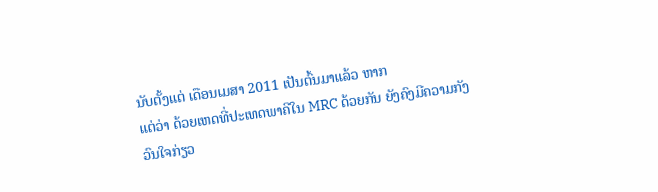ນັບຕັ້ງແຕ່ ເດືອນເມສາ 2011 ເປັນຕົ້ນມາແລ້ວ ຫາກ
ແຕ່ວ່າ ດ້ວຍເຫດທີ່ປະເທດພາຄີໃນ MRC ດ້ວຍກັນ ຍັງຄົງມີຄວາມກັງວົນໃຈກ່ຽວ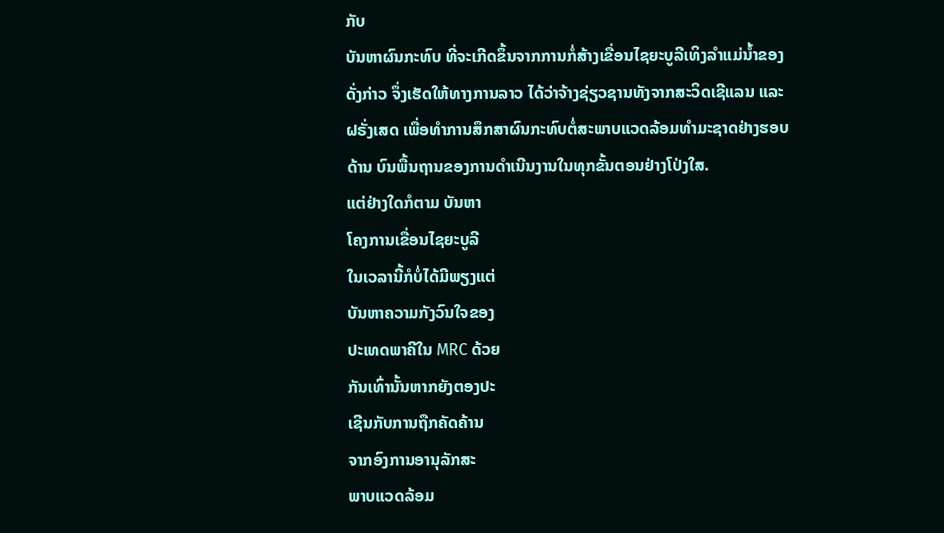ກັບ
ບັນຫາຜົນກະທົບ ທີ່ຈະເກີດຂຶ້ນຈາກການກໍ່ສ້າງເຂື່ອນໄຊຍະບູລີເທິງລໍາແມ່ນໍ້າຂອງ
ດັ່ງກ່າວ ຈຶ່ງເຮັດໃຫ້ທາງການລາວ ໄດ້ວ່າຈ້າງຊ່ຽວຊານທັງຈາກສະວິດເຊີແລນ ແລະ
ຝຣັ່ງເສດ ເພື່ອທໍາການສຶກສາຜົນກະທົບຕໍ່ສະພາບແວດລ້ອມທໍາມະຊາດຢ່າງຮອບ
ດ້ານ ບົນພື້ນຖານຂອງການດໍາເນີນງານໃນທຸກຂັ້ນຕອນຢ່າງໂປ່ງໃສ.
ແຕ່ຢ່າງໃດກໍຕາມ ບັນຫາ
ໂຄງການເຂື່ອນໄຊຍະບູລີ
ໃນເວລານີ້ກໍບໍ່ໄດ້ມີພຽງແຕ່
ບັນຫາຄວາມກັງວົນໃຈຂອງ
ປະເທດພາຄີໃນ MRC ດ້ວຍ
ກັນເທົ່ານັ້ນຫາກຍັງຕອງປະ
ເຊີນກັບການຖືກຄັດຄ້ານ
ຈາກອົງການອານຸລັກສະ
ພາບແວດລ້ອມ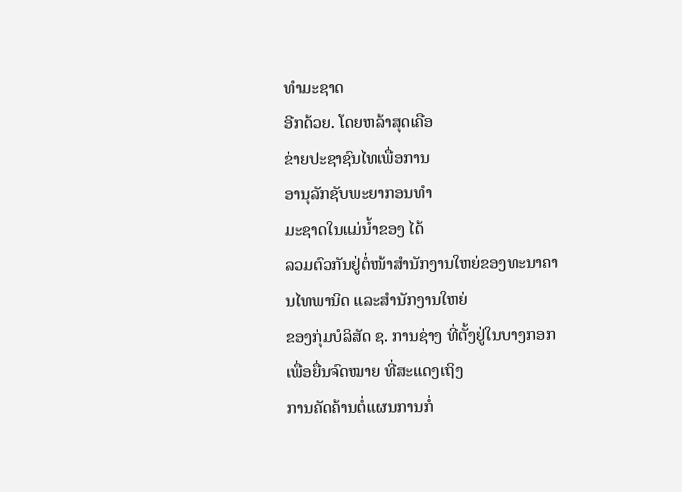ທຳມະຊາດ
ອີກດ້ວຍ. ໂດຍຫລ້າສຸດເຄືອ
ຂ່າຍປະຊາຊົນໄທເພື່ອການ
ອານຸລັກຊັບພະຍາກອນທຳ
ມະຊາດໃນແມ່ນໍ້າຂອງ ໄດ້
ລວມຕົວກັນຢູ່ຕໍ່ໜ້າສໍານັກງານໃຫຍ່ຂອງທະນາຄານໄທພານິດ ແລະສໍານັກງານໃຫຍ່
ຂອງກຸ່ມບໍລິສັດ ຊ. ການຊ່າງ ທີ່ຕັ້ງຢູ່ໃນບາງກອກ ເພື່ອຍື່ນຈົດໝາຍ ທີ່ສະແດງເຖິງ
ການຄັດຄ້ານຕໍ່ແຜນການກໍ່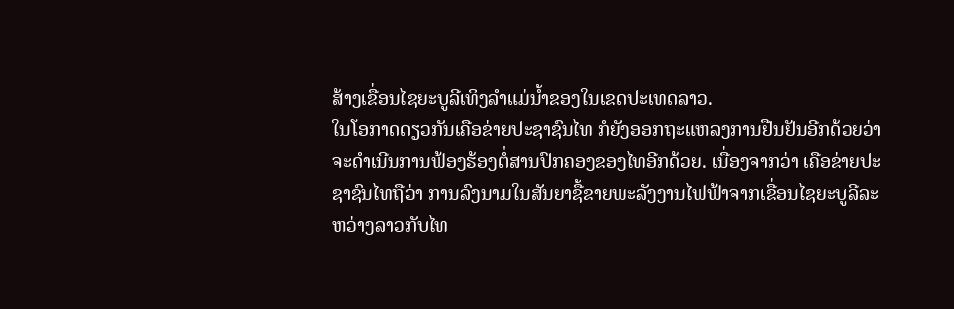ສ້າງເຂື່ອນໄຊຍະບູລີເທິງລໍາແມ່ນໍ້າຂອງໃນເຂດປະເທດລາວ.
ໃນໂອກາດດຽວກັນເຄືອຂ່າຍປະຊາຊົນໄທ ກໍຍັງອອກຖະແຫລງການຢືນຢັນອີກດ້ວຍວ່າ
ຈະດໍາເນີນການຟ້ອງຮ້ອງຕໍ່ສານປົກຄອງຂອງໄທອີກດ້ວຍ. ເນື່ອງຈາກວ່າ ເຄືອຂ່າຍປະ
ຊາຊົນໄທຖືວ່າ ການລົງນາມໃນສັນຍາຊື້ຂາຍພະລັງງານໄຟຟ້າຈາກເຂື່ອນໄຊຍະບູລີລະ
ຫວ່າງລາວກັບໄທ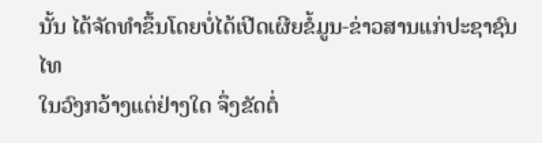ນັ້ນ ໄດ້ຈັດທໍາຂຶ້ນໂດຍບໍ່ໄດ້ເປີດເຜີຍຂໍ້ມູນ-ຂ່າວສານແກ່ປະຊາຊົນໄທ
ໃນວົງກວ້າງແຕ່ຢ່າງໃດ ຈຶ່ງຂັດຕໍ່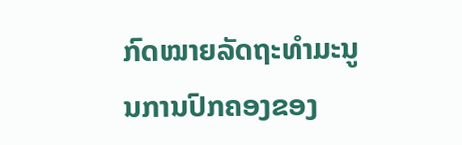ກົດໝາຍລັດຖະທໍາມະນູນການປົກຄອງຂອງ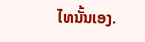ໄທນັ້ນເອງ.